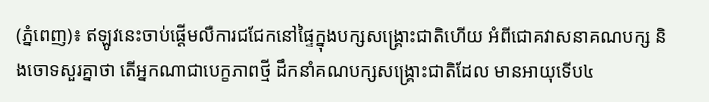(ភ្នំពេញ)៖ ឥឡូវនេះចាប់ផ្តើមលឺការជជែកនៅផ្ទៃក្នុងបក្សសង្គ្រោះជាតិហើយ អំពីជោគវាសនាគណបក្ស និងចោទសួរគ្នាថា តើអ្នកណាជាបេក្ខភាពថ្មី ដឹកនាំគណបក្សសង្គ្រោះជាតិដែល មានអាយុទើប៤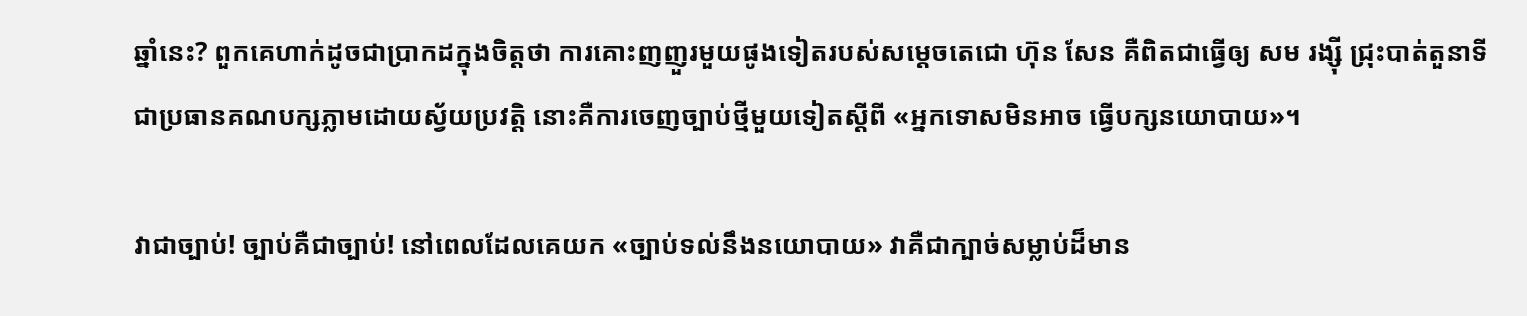ឆ្នាំនេះ? ពួកគេហាក់ដូចជាប្រាកដក្នុងចិត្តថា ការគោះញញួរមួយផូងទៀតរបស់សម្តេចតេជោ ហ៊ុន សែន គឺពិតជាធ្វើឲ្យ សម រង្ស៊ី ជ្រុះបាត់តួនាទីជាប្រធានគណបក្សភ្លាមដោយស្វ័យប្រវត្តិ នោះគឺការចេញច្បាប់ថ្មីមួយទៀតស្តីពី «អ្នកទោសមិនអាច ធ្វើបក្សនយោបាយ»។

វាជាច្បាប់! ច្បាប់គឺជាច្បាប់! នៅពេលដែលគេយក «ច្បាប់ទល់នឹងនយោបាយ» វាគឺជាក្បាច់សម្លាប់ដ៏មាន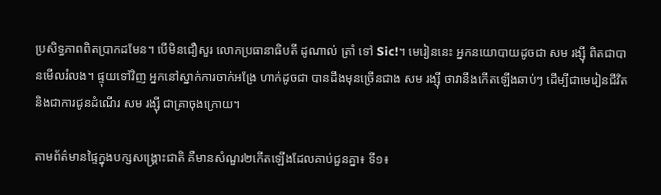ប្រសិទ្ធភាពពិតប្រាកដមែន។ បើមិនជឿសួរ លោកប្រធានាធិបតី ដូណាល់ ត្រាំ ទៅ Sic!។ មេរៀននេះ អ្នកនយោបាយដូចជា សម រង្ស៊ី ពិតជាបានមើលរំលង។ ផ្ទុយទៅវិញ អ្នកនៅស្នាក់ការចាក់អង្រែ ហាក់ដូចជា បានដឹងមុនច្រើនជាង សម រង្ស៊ី ថាវានឹងកើតឡើងឆាប់ៗ ដើម្បីជាមេរៀនជីវិត និងជាការជូនដំណើរ សម រង្ស៊ី ជាគ្រាចុងក្រោយ។

តាមព័ត៌មានផ្ទៃក្នុងបក្សសង្គ្រោះជាតិ គឺមានសំណួរ២កើតឡើងដែលគាប់ជួនគ្នា៖ ទី១៖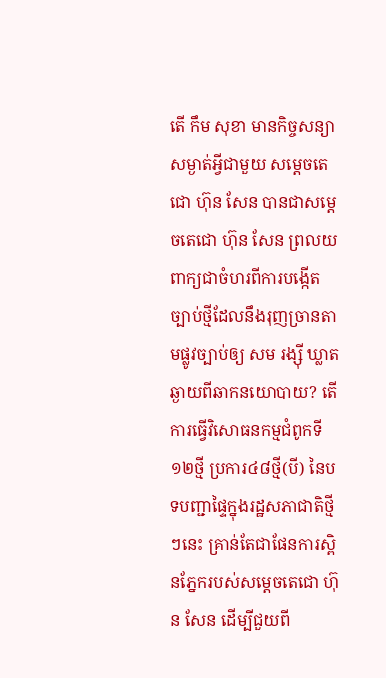តើ កឹម សុខា មានកិច្ចសន្យាសម្ងាត់អ្វីជាមួយ សម្តេចតេជោ ហ៊ុន សែន បានជាសម្តេចតេជោ ហ៊ុន សែន ព្រលយពាក្យជាចំហរពីការបង្កើតច្បាប់ថ្មីដែលនឹងរុញច្រានតាមផ្លូវច្បាប់ឲ្យ សម រង្ស៊ី ឃ្លាតឆ្ងាយពីឆាកនយោបាយ? តើការធ្វើវិសោធនកម្មជំពូកទី១២ថ្មី ប្រការ៤៨ថ្មី(បី) នៃបទបញ្ជាផ្ទៃក្នុងរដ្ឋសភាជាតិថ្មីៗនេះ គ្រាន់តែជាផែនការស្ពិនភ្នែករបស់សម្តេចតេជោ ហ៊ុន សែន ដើម្បីជួយពី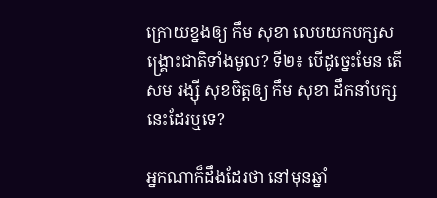ក្រោយខ្នងឲ្យ កឹម សុខា លេបយកបក្សសង្គ្រោះជាតិទាំងមូល? ទី២៖ បើដូច្នេះមែន តើ សម រង្ស៊ី សុខចិត្តឲ្យ កឹម សុខា ដឹកនាំបក្សនេះដែរឬទេ?

អ្នកណាក៏ដឹងដែរថា នៅមុនឆ្នាំ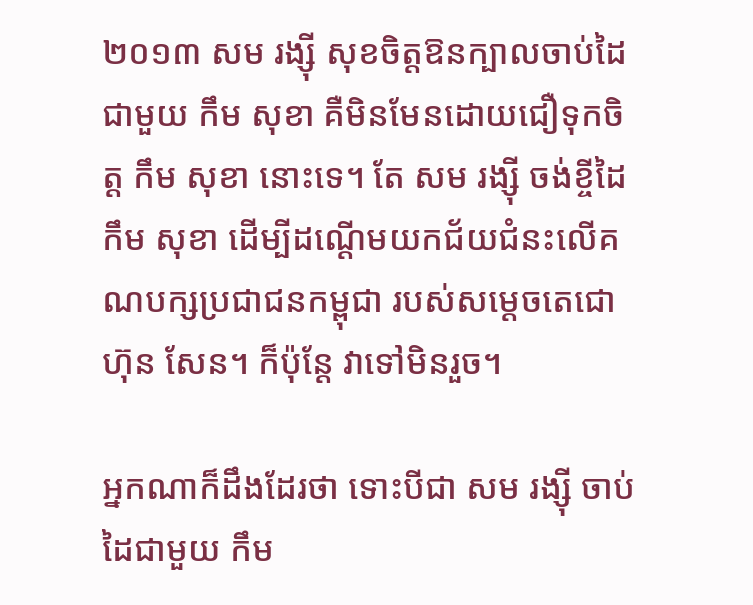២០១៣ សម រង្ស៊ី សុខចិត្តឱនក្បាលចាប់ដៃជាមួយ កឹម សុខា គឺមិនមែនដោយជឿទុកចិត្ត កឹម សុខា នោះទេ។ តែ សម រង្ស៊ី ចង់ខ្ចីដៃ កឹម សុខា ដើម្បីដណ្តើមយកជ័យជំនះលើគណបក្សប្រជាជនកម្ពុជា របស់សម្តេចតេជោ ហ៊ុន សែន។ ក៏ប៉ុន្តែ វាទៅមិនរួច។

អ្នកណាក៏ដឹងដែរថា ទោះបីជា សម រង្ស៊ី ចាប់ដៃជាមួយ កឹម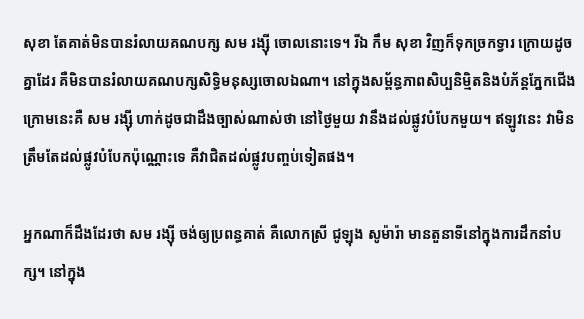សុខា តែគាត់មិនបានរំលាយគណបក្ស សម រង្ស៊ី ចោលនោះទេ។ រីឯ កឹម សុខា វិញក៏ទុកច្រកទ្វារ ក្រោយដូចគ្នាដែរ គឺមិនបានរំលាយគណបក្សសិទ្ធិមនុស្សចោលឯណា។ នៅក្នុងសម្ព័ន្ធភាពសិប្បនិមិ្មតនិងបំភ័ន្តភ្នែកជើងក្រោមនេះគឺ សម រង្ស៊ី ហាក់ដូចជាដឹងច្បាស់ណាស់ថា នៅថ្ងៃមួយ វានឹងដល់ផ្លូវបំបែកមួយ។ ឥឡូវនេះ វាមិនត្រឹមតែដល់ផ្លូវបំបែកប៉ុណ្ណោះទេ គឺវាជិតដល់ផ្លូវបញ្ចប់ទៀតផង។

អ្នកណាក៏ដឹងដែរថា សម រង្ស៊ី ចង់ឲ្យប្រពន្ធគាត់ គឺលោកស្រី ជូឡុង សូម៉ារ៉ា មានតួនាទីនៅក្នុងការដឹកនាំបក្ស។ នៅក្នុង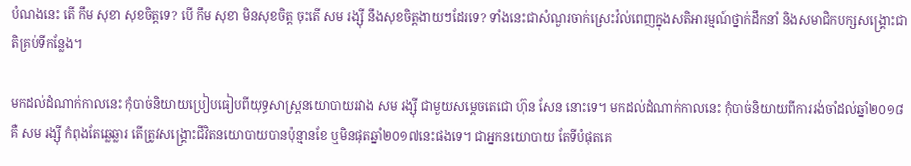បំណងនេះ តើ កឹម សុខា សុខចិត្តទេ? បើ កឹម សុខា មិនសុខចិត្ត ចុះតើ សម រង្ស៊ី នឹងសុខចិត្តងាយៗដែរទេ? ទាំងនេះជាសំណួរចាក់ស្រេះវ៉ល់ពេញក្នុងសតិអារម្មណ៍ថ្នាក់ដឹកនាំ និងសមាជិកបក្សសង្គ្រោះជាតិគ្រប់ទីកន្លែង។

មកដល់ដំណាក់កាលនេះ កុំបាច់និយាយប្រៀបធៀបពីយុទ្ធសាស្ត្រនយោបាយរវាង សម រង្ស៊ី ជាមួយសម្តេចតេជោ ហ៊ុន សែន នោះទេ។ មកដល់ដំណាក់កាលនេះ កុំបាច់និយាយពីការរង់ចាំដល់ឆ្នាំ២០១៨ គឺ សម រង្ស៊ី កំពុងតែឆ្លេឆ្លារ តើត្រូវសង្គ្រោះជីវិតនយោបាយបានប៉ុន្មានខែ ឬមិនផុតឆ្នាំ២០១៧នេះផងទេ។ ជាអ្នកនយោបាយ តែទីបំផុតគេ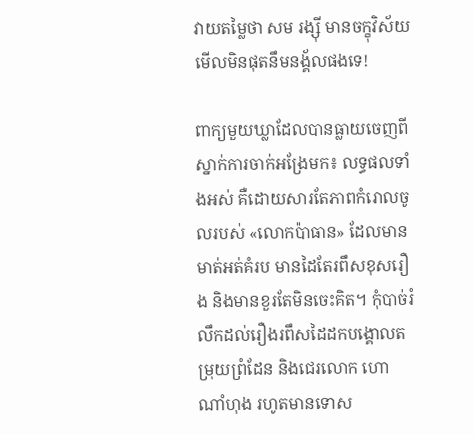វាយតម្លៃថា សម រង្ស៊ី មានចក្ខុវិស័យមើលមិនផុតនឹមនង្គ័លផងទេ!

ពាក្យមួយឃ្លាដែលបានធ្លាយចេញពីស្នាក់ការចាក់អង្រែមក៖ លទ្ធផលទាំងអស់ គឺដោយសារតែភាពកំរោលចូលរបស់ «លោកប៉ាធាន» ដែលមានមាត់អត់គំរប មានដៃតែរពឹសខុសរឿង និងមានខួរតែមិនចេះគិត។ កុំបាច់រំលឹកដល់រឿងរពឹសដៃដកបង្គោលតម្រុយព្រំដែន និងជេរលោក ហោ ណាំហុង រហូតមានទោស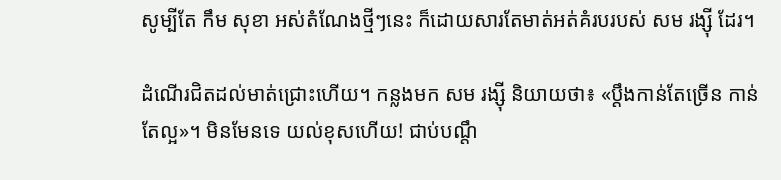សូម្បីតែ កឹម សុខា អស់តំណែងថ្មីៗនេះ ក៏ដោយសារតែមាត់អត់គំរបរបស់ សម រង្ស៊ី ដែរ។

ដំណើរជិតដល់មាត់ជ្រោះហើយ។ កន្លងមក សម រង្ស៊ី និយាយថា៖ «ប្តឹងកាន់តែច្រើន កាន់តែល្អ»។ មិនមែនទេ យល់ខុសហើយ! ជាប់បណ្តឹ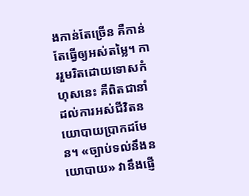ងកាន់តែច្រើន គឺកាន់តែធ្វើឲ្យអស់តម្លៃ។ ការរួមរិតដោយទោសកំហុសនេះ គឺពិតជានាំដល់ការអស់ជីវិតនយោបាយប្រាកដមែន។ «ច្បាប់ទល់នឹងនយោបាយ» វានឹងផ្ញើ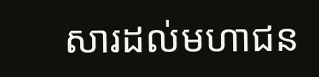សារដល់មហាជន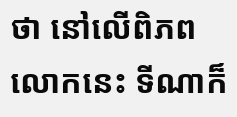ថា នៅលើពិភពលោកនេះ ទីណាក៏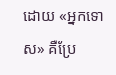ដោយ «អ្នកទោស» គឺប្រែ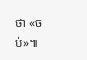ថា «ចប់»៕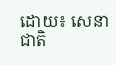ដោយ៖ សេនាជាតិ